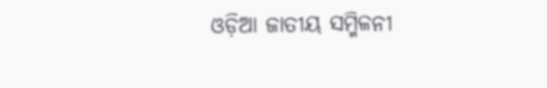ଓଡ଼ିଆ ଜାତୀୟ ସମ୍ମିଳନୀ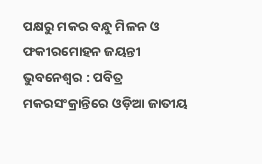ପକ୍ଷରୁ ମକର ବନ୍ଧୁ ମିଳନ ଓ ଫକୀରମୋହନ ଜୟନ୍ତୀ
ଭୁବନେଶ୍ୱର : ପବିତ୍ର ମକରସଂକ୍ରାନ୍ତିରେ ଓଡ଼ିଆ ଜାତୀୟ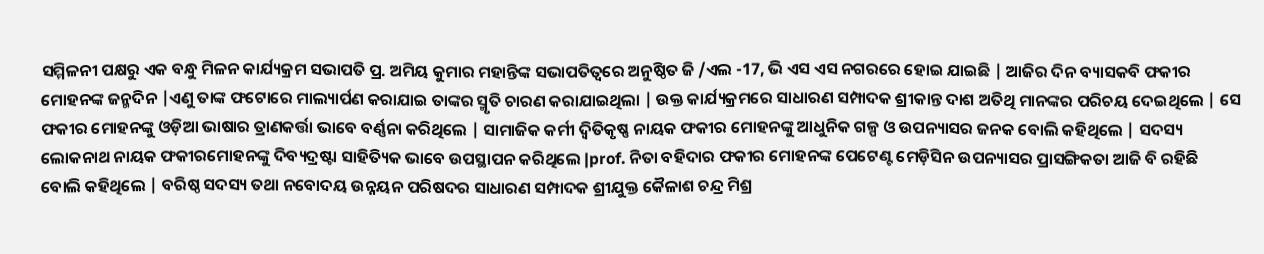ସମ୍ମିଳନୀ ପକ୍ଷରୁ ଏକ ବନ୍ଧୁ ମିଳନ କାର୍ଯ୍ୟକ୍ରମ ସଭାପତି ପ୍ର. ଅମିୟ କୁମାର ମହାନ୍ତିଙ୍କ ସଭାପତିତ୍ବରେ ଅନୁଷ୍ଠିତ ଜି /ଏଲ -17, ଭି ଏସ ଏସ ନଗରରେ ହୋଇ ଯାଇଛି | ଆଜିର ଦିନ ବ୍ୟାସକବି ଫକୀର ମୋହନଙ୍କ ଜନ୍ମଦିନ |ଏଣୁ ତାଙ୍କ ଫଟୋରେ ମାଲ୍ୟାର୍ପଣ କରାଯାଇ ତାଙ୍କର ସ୍ମୃତି ଚାରଣ କରାଯାଇଥିଲା | ଉକ୍ତ କାର୍ଯ୍ୟକ୍ରମରେ ସାଧାରଣ ସମ୍ପାଦକ ଶ୍ରୀକାନ୍ତ ଦାଶ ଅତିଥି ମାନଙ୍କର ପରିଚୟ ଦେଇଥିଲେ | ସେ ଫକୀର ମୋହନଙ୍କୁ ଓଡ଼ିଆ ଭାଷାର ତ୍ରାଣକର୍ତ୍ତା ଭାବେ ବର୍ଣ୍ଣନା କରିଥିଲେ | ସାମାଜିକ କର୍ମୀ ଦ୍ବିତିକୃଷ୍ଣ ନାୟକ ଫକୀର ମୋହନଙ୍କୁ ଆଧୁନିକ ଗଳ୍ପ ଓ ଉପନ୍ୟାସର ଜନକ ବୋଲି କହିଥିଲେ | ସଦସ୍ୟ ଲୋକନାଥ ନାୟକ ଫକୀରମୋହନଙ୍କୁ ଦିବ୍ୟଦ୍ରଷ୍ଟା ସାହିତ୍ୟିକ ଭାବେ ଉପସ୍ଥାପନ କରିଥିଲେ |prof. ନିତା ବହିଦାର ଫକୀର ମୋହନଙ୍କ ପେଟେଣ୍ଟ ମେଡ଼ିସିନ ଉପନ୍ୟାସର ପ୍ରାସଙ୍ଗିକତା ଆଜି ବି ରହିଛି ବୋଲି କହିଥିଲେ | ବରିଷ୍ଠ ସଦସ୍ୟ ତଥା ନବୋଦୟ ଉନ୍ନୟନ ପରିଷଦର ସାଧାରଣ ସମ୍ପାଦକ ଶ୍ରୀଯୁକ୍ତ କୈଳାଶ ଚନ୍ଦ୍ର ମିଶ୍ର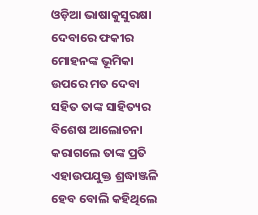ଓଡ଼ିଆ ଭାଷାକୁସୁରକ୍ଷା ଦେବାରେ ଫକୀର ମୋହନଙ୍କ ଭୂମିକା ଉପରେ ମତ ଦେବା ସହିତ ତାଙ୍କ ସାହିତ୍ୟର ବିଶେଷ ଆଲୋଚନା କରାଗଲେ ତାଙ୍କ ପ୍ରତି ଏହାଉପଯୁକ୍ତ ଶ୍ରଦ୍ଧାଞ୍ଜଳି ହେବ ବୋଲି କହିଥିଲେ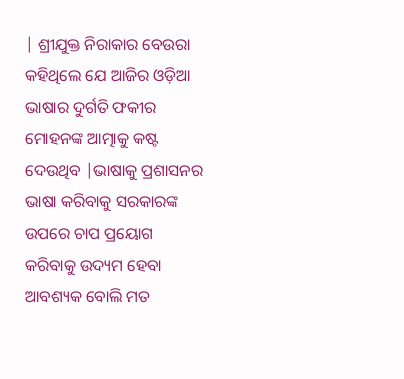| ଶ୍ରୀଯୁକ୍ତ ନିରାକାର ବେଉରା କହିଥିଲେ ଯେ ଆଜିର ଓଡ଼ିଆ ଭାଷାର ଦୁର୍ଗତି ଫକୀର ମୋହନଙ୍କ ଆତ୍ମାକୁ କଷ୍ଟ ଦେଉଥିବ |ଭାଷାକୁ ପ୍ରଶାସନର ଭାଷା କରିବାକୁ ସରକାରଙ୍କ ଉପରେ ଚାପ ପ୍ରୟୋଗ କରିବାକୁ ଉଦ୍ୟମ ହେବା ଆବଶ୍ୟକ ବୋଲି ମତ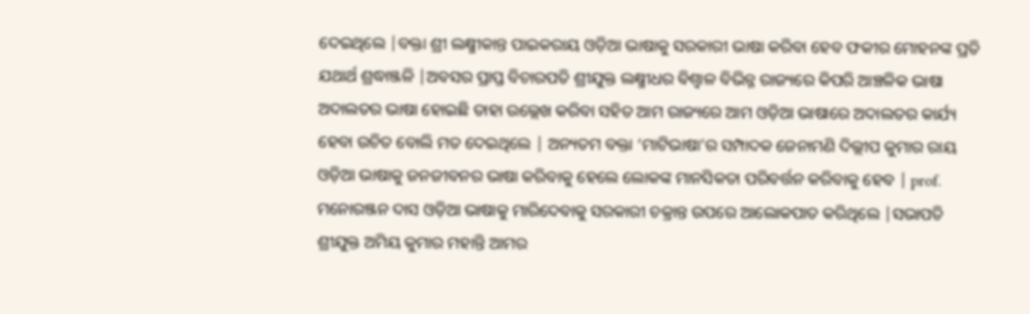ଦେଇଥିଲେ |ବକ୍ତା ଶ୍ରୀ ଲକ୍ଷ୍ମୀକାନ୍ତ ପାଇକରାୟ ଓଡ଼ିଆ ଭାଷାକୁ ସରକାରୀ ଭାଷା କରିବା ହେବ ଫକୀର ମୋହନଙ୍କ ପ୍ରତି ଯଥାର୍ଥ ଶ୍ରଦ୍ଧାଞ୍ଜଳି |ଅବସର ପ୍ରାପ୍ତ ବିଚାରପତି ଶ୍ରୀଯୁକ୍ତ ଲକ୍ଷ୍ମୀଧର ବିଶ୍ୱାଳ ବିଭିନ୍ନ ରାଜ୍ୟରେ କିପରି ଆଞ୍ଚଳିକ ଭାଷା ଅଦାଲତର ଭାଷା ହୋଇଛି ତାହା ଉଲ୍ଲେଖ କରିବା ସହିତ ଆମ ରାଜ୍ୟରେ ଆମ ଓଡ଼ିଆ ଭାଷାରେ ଅଦାଲତର କାର୍ଯ୍ୟ ହେବା ଉଚିତ ବୋଲି ମତ ଦେଇଥିଲେ | ଅନ୍ୟତମ ବକ୍ତା ‘ମାଟିଭାଷା’ର ସମ୍ପାଦକ ଜେନାମଣି ଦିଲ୍ଲୀପ କୁମାର ରାୟ ଓଡ଼ିଆ ଭାଷାକୁ ଜନଜୀବନର ଭାଷା କରିବାକୁ ହେଲେ ଲୋକଙ୍କ ମାନସିକତା ପରିବର୍ତ୍ତନ କରିବାକୁ ହେବ | prof. ମନୋରଞ୍ଜନ ଦାସ ଓଡ଼ିଆ ଭାଷାକୁ ମାରିଦେବାକୁ ସରକାରୀ ଚକ୍ରାନ୍ତ ଉପରେ ଆଲୋକପାତ କରିଥିଲେ |ସଭାପତି ଶ୍ରୀଯୁକ୍ତ ଅମିୟ କୁମାର ମହାନ୍ତି ଆମର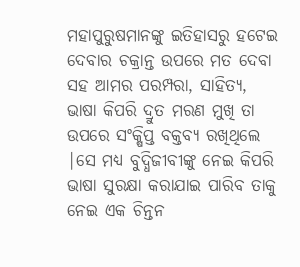ମହାପୁରୁଷମାନଙ୍କୁ ଇତିହାସରୁ ହଟେଇ ଦେବାର ଚକ୍ରାନ୍ତ ଉପରେ ମତ ଦେବା ସହ ଆମର ପରମ୍ପରା, ସାହିତ୍ୟ, ଭାଷା କିପରି ଦ୍ରୁତ ମରଣ ମୁଖି ତା ଉପରେ ସଂକ୍ଷିପ୍ତ ବକ୍ତବ୍ୟ ରଖିଥିଲେ |ସେ ମଧ୍ୟ ବୁଦ୍ଧିଜୀବୀଙ୍କୁ ନେଇ କିପରି ଭାଷା ସୁରକ୍ଷା କରାଯାଇ ପାରିବ ତାକୁ ନେଇ ଏକ ଚିନ୍ତନ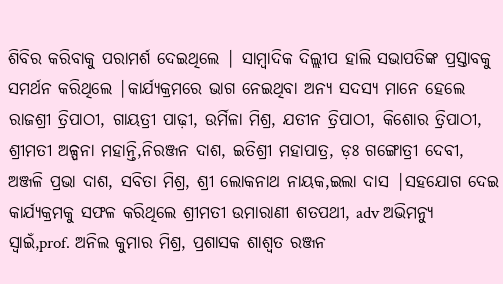ଶିବିର କରିବାକୁ ପରାମର୍ଶ ଦେଇଥିଲେ | ସାମ୍ବାଦିକ ଦିଲ୍ଲୀପ ହାଲି ସଭାପତିଙ୍କ ପ୍ରସ୍ତାବକୁ ସମର୍ଥନ କରିଥିଲେ |କାର୍ଯ୍ୟକ୍ରମରେ ଭାଗ ନେଇଥିବା ଅନ୍ୟ ସଦସ୍ୟ ମାନେ ହେଲେ ରାଜଶ୍ରୀ ତ୍ରିପାଠୀ, ଗାୟତ୍ରୀ ପାଢ଼ୀ, ଉର୍ମିଳା ମିଶ୍ର, ଯତୀନ ତ୍ରିପାଠୀ, କିଶୋର ତ୍ରିପାଠୀ, ଶ୍ରୀମତୀ ଅଳ୍ପନା ମହାନ୍ତି,ନିରଞ୍ଜନ ଦାଶ, ଇତିଶ୍ରୀ ମହାପାତ୍ର, ଡ଼ଃ ଗଙ୍ଗୋତ୍ରୀ ଦେବୀ, ଅଞ୍ଜଳି ପ୍ରଭା ଦାଶ, ସବିତା ମିଶ୍ର, ଶ୍ରୀ ଲୋକନାଥ ନାୟକ,ଇଲା ଦାସ |ସହଯୋଗ ଦେଇ କାର୍ଯ୍ୟକ୍ରମକୁ ସଫଳ କରିଥିଲେ ଶ୍ରୀମତୀ ଉମାରାଣୀ ଶତପଥୀ, adv ଅଭିମନ୍ୟୁ ସ୍ୱାଇଁ,prof. ଅନିଲ କୁମାର ମିଶ୍ର, ପ୍ରଶାସକ ଶାଶ୍ୱତ ରଞ୍ଜନ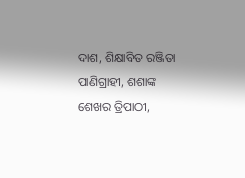ଦାଶ, ଶିକ୍ଷାବିତ ରଞ୍ଜିତା ପାଣିଗ୍ରାହୀ, ଶଶାଙ୍କ ଶେଖର ତ୍ରିପାଠୀ,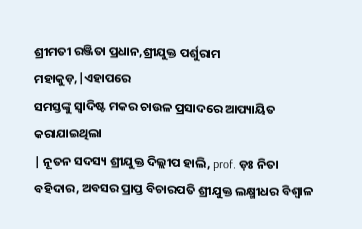ଶ୍ରୀମତୀ ରଞ୍ଜିତା ପ୍ରଧାନ,ଶ୍ରୀଯୁକ୍ତ ପର୍ଶୁରାମ ମହାକୁଡ଼,|ଏହାପରେ
ସମସ୍ତଙ୍କୁ ସ୍ୱାଦିଷ୍ଟ ମକର ଚାଉଳ ପ୍ରସାଦରେ ଆପ୍ୟାୟିତ କରାଯାଇଥିଲା
| ନୂତନ ସଦସ୍ୟ ଶ୍ରୀଯୁକ୍ତ ଦିଲ୍ଲୀପ ହାଲି, prof. ଡ଼ଃ ନିତା ବହିଦାର, ଅବସର ପ୍ରାପ୍ତ ବିଚାରପତି ଶ୍ରୀଯୁକ୍ତ ଲକ୍ଷ୍ମୀଧର ବିଶ୍ୱାଳ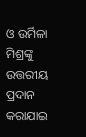ଓ ଉର୍ମିଳା ମିଶ୍ରଙ୍କୁ ଉତ୍ତରୀୟ ପ୍ରଦାନ କରାଯାଇ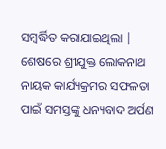ସମ୍ବର୍ଦ୍ଧିତ କରାଯାଇଥିଲା | ଶେଷରେ ଶ୍ରୀଯୁକ୍ତ ଲୋକନାଥ ନାୟକ କାର୍ଯ୍ୟକ୍ରମର ସଫଳତା ପାଇଁ ସମସ୍ତଙ୍କୁ ଧନ୍ୟବାଦ ଅର୍ପଣ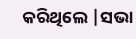କରିଥିଲେ |ସଭା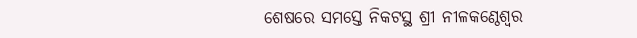ଶେଷରେ ସମସ୍ତେ ନିକଟସ୍ଥ ଶ୍ରୀ ନୀଳକଣ୍ଠେଶ୍ୱର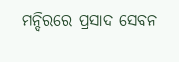ମନ୍ଦିରରେ ପ୍ରସାଦ ସେବନ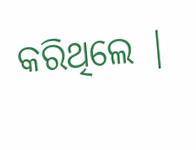କରିଥିଲେ |